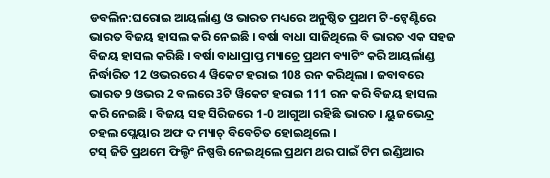ଡବଲିନ:ଘରୋଇ ଆୟର୍ଲାଣ୍ଡ ଓ ଭାରତ ମଧ୍ୟରେ ଅନୁଷ୍ଠିତ ପ୍ରଥମ ଟି-ଟ୍ବେଣ୍ଟିରେ ଭାରତ ବିଜୟ ହାସଲ କରି ନେଇଛି । ବର୍ଷା ବାଧା ସାଜିଥିଲେ ବି ଭାରତ ଏକ ସହଜ ବିଜୟ ହାସଲ କରିଛି । ବର୍ଷା ବାଧାପ୍ରାପ୍ତ ମ୍ୟାଚ୍ରେ ପ୍ରଥମ ବ୍ୟାଟିଂ କରି ଆୟର୍ଲାଣ୍ଡ ନିର୍ଦ୍ଧାରିତ 12 ଓଭରରେ 4 ୱିକେଟ ହରାଇ 108 ରନ କରିଥିଲା । ଜବାବରେ ଭାରତ 9 ଓଭର 2 ବଲରେ 3ଟି ୱିକେଟ ହରାଇ 111 ରନ କରି ବିଜୟ ହାସଲ କରି ନେଇଛି । ବିଜୟ ସହ ସିରିଜରେ 1-0 ଆଗୁଆ ରହିଛି ଭାରତ । ୟୁଜଭେନ୍ଦ୍ର ଚହଲ ପ୍ଲେୟାର ଅଫ ଦ ମ୍ୟାଚ୍ ବିବେଚିତ ହୋଇଥିଲେ ।
ଟସ୍ ଜିତି ପ୍ରଥମେ ଫିଲ୍ଡିଂ ନିଷ୍ପତ୍ତି ନେଇଥିଲେ ପ୍ରଥମ ଥର ପାଇଁ ଟିମ ଇଣ୍ଡିଆର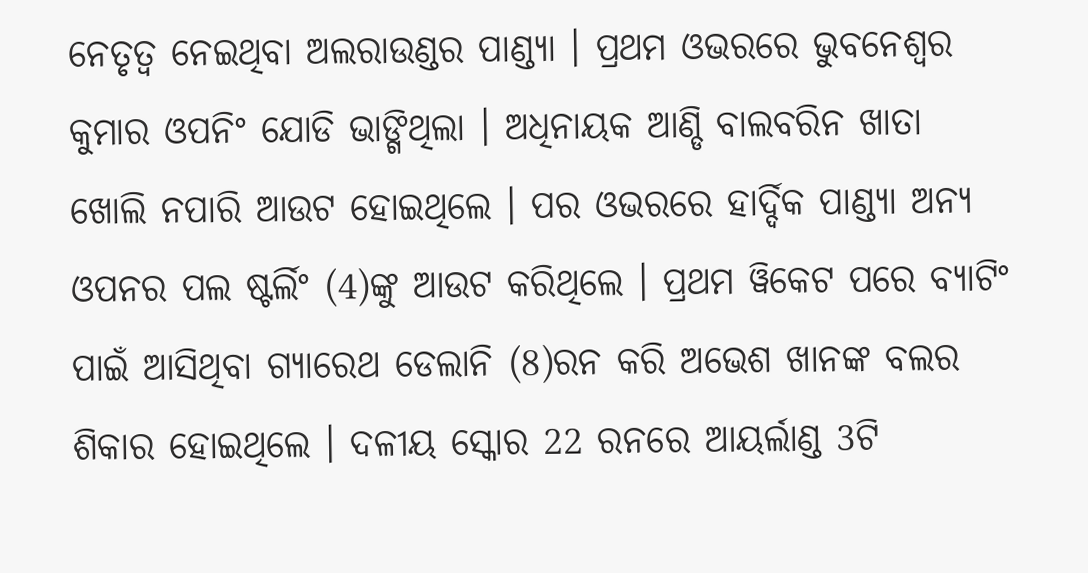ନେତୃତ୍ବ ନେଇଥିବା ଅଲରାଉଣ୍ଡର ପାଣ୍ଡ୍ୟା । ପ୍ରଥମ ଓଭରରେ ଭୁବନେଶ୍ବର କୁମାର ଓପନିଂ ଯୋଡି ଭାଙ୍ଗିଥିଲା । ଅଧିନାୟକ ଆଣ୍ଡି ବାଲବରିନ ଖାତା ଖୋଲି ନପାରି ଆଉଟ ହୋଇଥିଲେ । ପର ଓଭରରେ ହାର୍ଦ୍ଦିକ ପାଣ୍ଡ୍ୟା ଅନ୍ୟ ଓପନର ପଲ ଷ୍ଟର୍ଲିଂ (4)ଙ୍କୁ ଆଉଟ କରିଥିଲେ । ପ୍ରଥମ ୱିକେଟ ପରେ ବ୍ୟାଟିଂ ପାଇଁ ଆସିଥିବା ଗ୍ୟାରେଥ ଡେଲାନି (8)ରନ କରି ଅଭେଶ ଖାନଙ୍କ ବଲର ଶିକାର ହୋଇଥିଲେ । ଦଳୀୟ ସ୍କୋର 22 ରନରେ ଆୟର୍ଲାଣ୍ଡ 3ଟି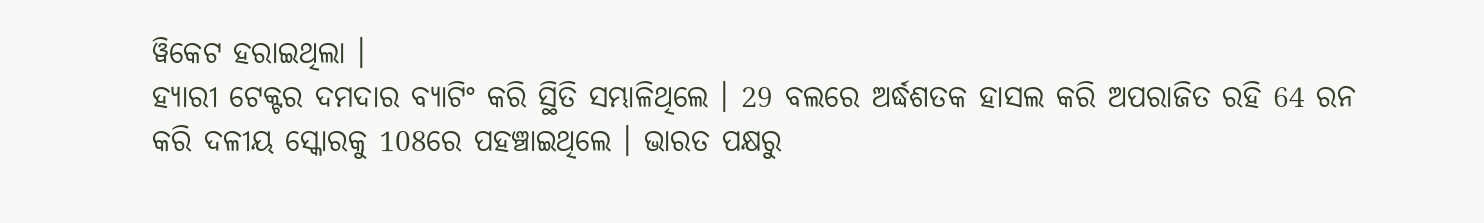ୱିକେଟ ହରାଇଥିଲା ।
ହ୍ୟାରୀ ଟେକ୍ଟର ଦମଦାର ବ୍ୟାଟିଂ କରି ସ୍ଥିତି ସମ୍ଭାଳିଥିଲେ । 29 ବଲରେ ଅର୍ଦ୍ଧଶତକ ହାସଲ କରି ଅପରାଜିତ ରହି 64 ରନ କରି ଦଳୀୟ ସ୍କୋରକୁ 108ରେ ପହଞ୍ଚାଇଥିଲେ । ଭାରତ ପକ୍ଷରୁ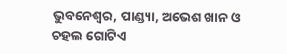ଭୁବନେଶ୍ବର, ପାଣ୍ଡ୍ୟା, ଅଭେଶ ଖାନ ଓ ଚହଲ ଗୋଟିଏ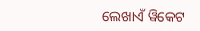ଲେଖାଏଁ ୱିକେଟ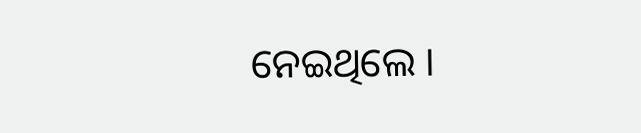ନେଇଥିଲେ ।